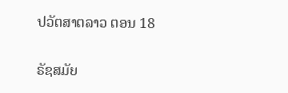ປວັຕສາຕລາວ ຕອນ 18

ຣັຊສມັຍ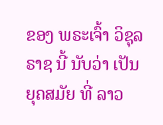ຂອງ ພຣະເຈົ້າ ວິຊຸລຣາຊ ນີ້ ນັບວ່າ ເປັນ ຍຸຄສມັຍ ທີ່ ລາວ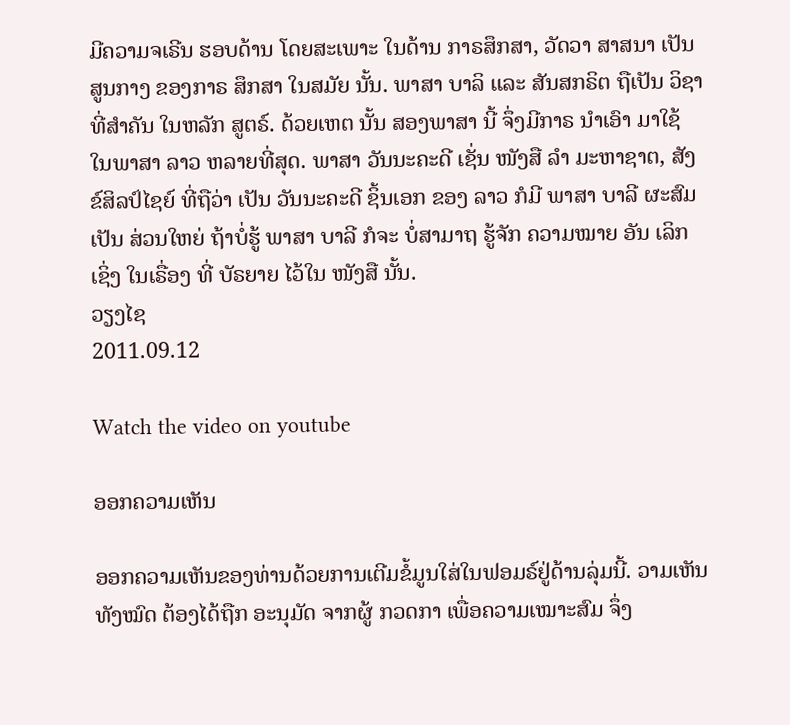ມີຄວາມຈເຣີນ ຮອບດ້ານ ໂດຍສະເພາະ ໃນດ້ານ ກາຣສຶກສາ, ວັດວາ ສາສນາ ເປັນສູນກາງ ຂອງກາຣ ສຶກສາ ໃນສມັຍ ນັ້ນ. ພາສາ ບາລິ ແລະ ສັນສກຣິຕ ຖືເປັນ ວິຊາ ທີ່ສຳຄັນ ໃນຫລັກ ສູຕຣ໌. ດ້ວຍເຫຕ ນັ້ນ ສອງພາສາ ນີ້ ຈຶ່ງມີກາຣ ນຳເອົາ ມາໃຊ້ ໃນພາສາ ລາວ ຫລາຍທີ່ສຸດ. ພາສາ ວັນນະຄະດີ ເຊັ່ນ ໜັງສື ລຳ ມະຫາຊາຕ, ສັງຂ໌ສິລປ໌ໄຊຍ໌ ທີ່ຖືວ່າ ເປັນ ວັນນະຄະດີ ຊິ້ນເອກ ຂອງ ລາວ ກໍມີ ພາສາ ບາລີ ຜະສົມ ເປັນ ສ່ວນໃຫຍ່ ຖ້າບໍ່ຮູ້ ພາສາ ບາລີ ກໍຈະ ບໍ່ສາມາຖ ຮູ້ຈັກ ຄວາມໝາຍ ອັນ ເລິກເຊິ່ງ ໃນເຣື່ອງ ທີ່ ບັຣຍາຍ ໄວ້ໃນ ໜັງສື ນັ້ນ.
ວຽງໄຊ
2011.09.12

Watch the video on youtube

ອອກຄວາມເຫັນ

ອອກຄວາມເຫັນຂອງທ່ານດ້ວຍການເຕີມຂໍ້ມູນໃສ່ໃນຟອມຣ໌ຢູ່ດ້ານລຸ່ມນີ້. ວາມເຫັນທັງໝົດ ຕ້ອງໄດ້ຖືກ ອະນຸມັດ ຈາກຜູ້ ກວດກາ ເພື່ອຄວາມເໝາະສົມ ຈຶ່ງ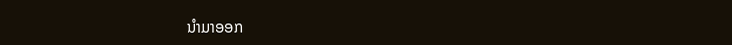ນໍາມາອອກ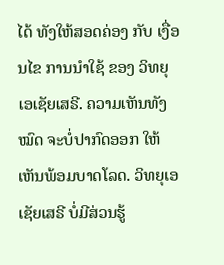ໄດ້ ທັງໃຫ້ສອດຄ່ອງ ກັບ ເງື່ອນໄຂ ການນຳໃຊ້ ຂອງ ວິທຍຸເອເຊັຍເສຣີ. ຄວາມເຫັນທັງໝົດ ຈະບໍ່ປາກົດອອກ ໃຫ້ເຫັນພ້ອມບາດໂລດ. ວິທຍຸເອເຊັຍເສຣີ ບໍ່ມີສ່ວນຮູ້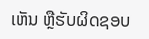ເຫັນ ຫຼືຮັບຜິດຊອບ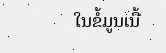ໃນຂໍ້ມູນເນື້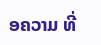ອຄວາມ ທີ່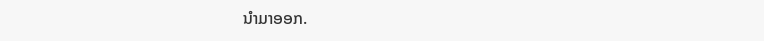ນໍາມາອອກ.